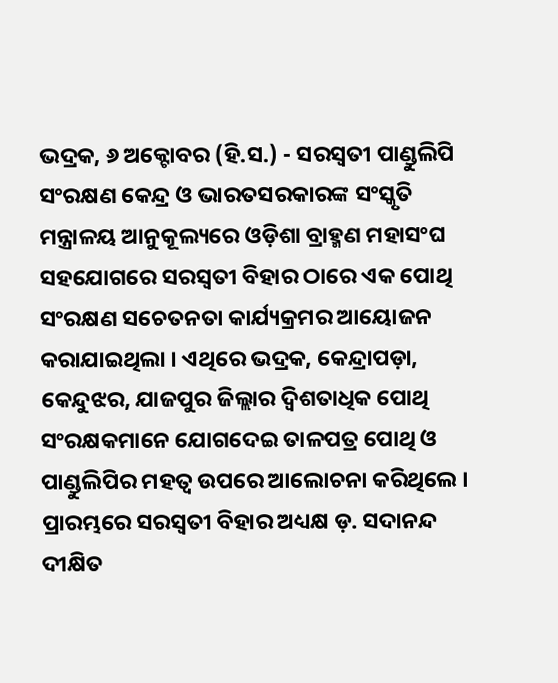ଭଦ୍ରକ, ୬ ଅକ୍ଟୋବର (ହି.ସ.) - ସରସ୍ୱତୀ ପାଣ୍ଡୁଲିପି ସଂରକ୍ଷଣ କେନ୍ଦ୍ର ଓ ଭାରତସରକାରଙ୍କ ସଂସ୍କୃତି ମନ୍ତ୍ରାଳୟ ଆନୁକୂଲ୍ୟରେ ଓଡ଼ିଶା ବ୍ରାହ୍ମଣ ମହାସଂଘ ସହଯୋଗରେ ସରସ୍ୱତୀ ବିହାର ଠାରେ ଏକ ପୋଥି ସଂରକ୍ଷଣ ସଚେତନତା କାର୍ଯ୍ୟକ୍ରମର ଆୟୋଜନ କରାଯାଇଥିଲା । ଏଥିରେ ଭଦ୍ରକ, କେନ୍ଦ୍ରାପଡ଼ା, କେନ୍ଦୁଝର, ଯାଜପୁର ଜିଲ୍ଲାର ଦ୍ୱିଶତାଧିକ ପୋଥି ସଂରକ୍ଷକମାନେ ଯୋଗଦେଇ ତାଳପତ୍ର ପୋଥି ଓ ପାଣ୍ଡୁଲିପିର ମହତ୍ୱ ଉପରେ ଆଲୋଚନା କରିଥିଲେ । ପ୍ରାରମ୍ଭରେ ସରସ୍ୱତୀ ବିହାର ଅଧ୍ୟକ୍ଷ ଡ଼. ସଦାନନ୍ଦ ଦୀକ୍ଷିତ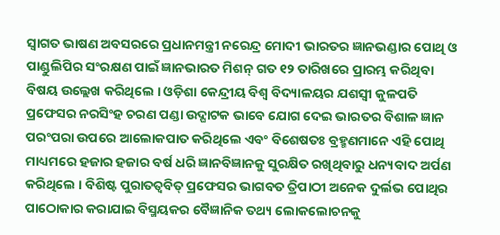ସ୍ୱାଗତ ଭାଷଣ ଅବସରରେ ପ୍ରଧାନମନ୍ତ୍ରୀ ନରେନ୍ଦ୍ର ମୋଦୀ ଭାରତର ଜ୍ଞାନଭଣ୍ଡାର ପୋଥି ଓ ପାଣ୍ଡୁଲିପିର ସଂରକ୍ଷଣ ପାଇଁ ଜ୍ଞାନଭାରତ ମିଶନ୍ ଗତ ୧୨ ତାରିଖରେ ପ୍ରାରମ୍ଭ କରିଥିବା ବିଷୟ ଉଲ୍ଲେଖ କରିଥିଲେ । ଓଡ଼ିଶା କେନ୍ଦ୍ରୀୟ ବିଶ୍ୱ ବିଦ୍ୟାଳୟର ଯଶସ୍ୱୀ କୁଳପତି ପ୍ରଫେସର ନରସିଂହ ଚରଣ ପଣ୍ଡା ଉଦ୍ଘାଟକ ଭାବେ ଯୋଗ ଦେଇ ଭାରତର ବିଶାଳ ଜ୍ଞାନ ପରଂପରା ଉପରେ ଆଲୋକପାତ କରିଥିଲେ ଏବଂ ବିଶେଷତଃ ବ୍ରହ୍ମଣମାନେ ଏହି ପୋଥି ମାଧ୍ୟମରେ ହଜାର ହଜାର ବର୍ଷ ଧରି ଜ୍ଞାନବିଜ୍ଞାନକୁ ସୁରକ୍ଷିତ ରଖିଥିବାରୁ ଧନ୍ୟବାଦ ଅର୍ପଣ କରିଥିଲେ । ବିଶିଷ୍ଟ ପୁରାତତ୍ୱବିତ୍ ପ୍ରଫେସର ଭାଗବତ ତ୍ରିପାଠୀ ଅନେକ ଦୁର୍ଲଭ ପୋଥିର ପାଠୋକାର କରାଯାଇ ବିସ୍ମୟକର ବୈଜ୍ଞାନିକ ତଥ୍ୟ ଲୋକଲୋଚନକୁ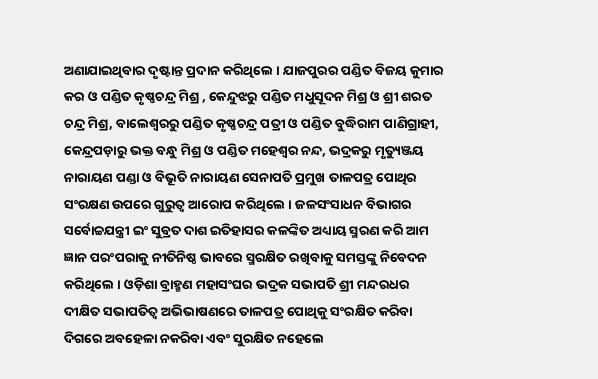ଅଣାଯାଇଥିବାର ଦୃଷ୍ଟାନ୍ତ ପ୍ରଦାନ କରିଥିଲେ । ଯାଜପୁରର ପଣ୍ଡିତ ବିଜୟ କୁମାର କର ଓ ପଣ୍ଡିତ କୃଷ୍ଣଚନ୍ଦ୍ର ମିଶ୍ର , କେନ୍ଦୁଝରୁ ପଣ୍ଡିତ ମଧୁସୂଦନ ମିଶ୍ର ଓ ଶ୍ରୀ ଶରତ ଚନ୍ଦ୍ର ମିଶ୍ର, ବାଲେଶ୍ୱରରୁ ପଣ୍ଡିତ କୃଷ୍ଣଚନ୍ଦ୍ର ପତ୍ରୀ ଓ ପଣ୍ଡିତ ବୁଦ୍ଧିରାମ ପାଣିଗ୍ରାହୀ, କେନ୍ଦ୍ରପଡ଼ାରୁ ଭକ୍ତ ବନ୍ଧୁ ମିଶ୍ର ଓ ପଣ୍ଡିତ ମହେଶ୍ୱର ନନ୍ଦ, ଭଦ୍ରକରୁ ମୃତ୍ୟୁଞ୍ଜୟ ନାରାୟଣ ପଣ୍ଡା ଓ ବିଭୂତି ନାରାୟଣ ସେନାପତି ପ୍ରମୁଖ ତାଳପତ୍ର ପୋଥିର ସଂରକ୍ଷଣ ଉପରେ ଗୁରୁତ୍ୱ ଆରୋପ କରିଥିଲେ । ଜଳସଂସାଧନ ବିଭାଗର ସର୍ବୋଚ୍ଚଯନ୍ତ୍ରୀ ଇଂ ସୁବ୍ରତ ଦାଶ ଇତିହାସର କଳଙ୍କିତ ଅଧ୍ୟାୟ ସ୍ମରଣ କରି ଆମ ଜ୍ଞାନ ପରଂପରାକୁ ନୀତିନିଷ୍ଠ ଭାବରେ ସ୍ମରକ୍ଷିତ ରଖିବାକୁ ସମସ୍ତଙ୍କୁ ନିବେଦନ କରିଥିଲେ । ଓଡ଼ିଶା ବ୍ରାହ୍ମଣ ମହାସଂଘର ଭଦ୍ରକ ସଭାପତି ଶ୍ରୀ ମନ୍ଦରଧର ଦୀକ୍ଷିତ ସଭାପତିତ୍ୱ ଅଭିଭାଷଣରେ ତାଳପତ୍ର ପୋଥିକୁ ସଂରକ୍ଷିତ କରିବା ଦିଗରେ ଅବହେଳା ନକରିବା ଏବଂ ସୁରକ୍ଷିତ ନହେଲେ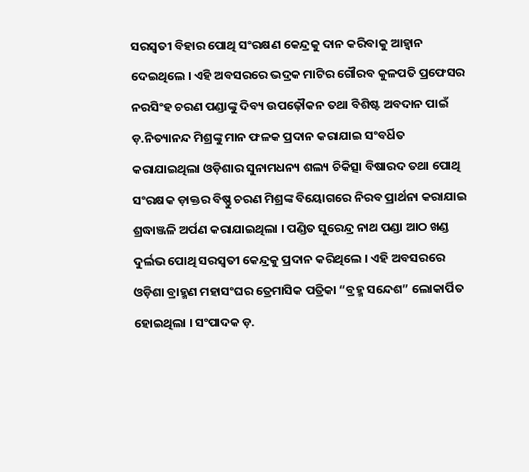ସରସ୍ୱତୀ ବିହାର ପୋଥି ସଂରକ୍ଷଣ କେନ୍ଦ୍ରକୁ ଦାନ କରିବାକୁ ଆହ୍ୱାନ ଦେଇଥିଲେ । ଏହି ଅବସରରେ ଭଦ୍ରକ ମାଟିର ଗୌରବ କୁଳପତି ପ୍ରଫେସର ନରସିଂହ ଚରଣ ପଣ୍ଡାଙ୍କୁ ଦିବ୍ୟ ଉପଢ଼ୌକନ ତଥା ବିଶିଷ୍ଟ ଅବଦାନ ପାଇଁ ଡ଼.ନିତ୍ୟାନନ୍ଦ ମିଶ୍ରଙ୍କୁ ମାନ ଫଳକ ପ୍ରଦାନ କରାଯାଇ ସଂବର୍ଧିତ କରାଯାଇଥିଲା ଓଡ଼ିଶାର ସୁନାମଧନ୍ୟ ଶଲ୍ୟ ଚିକିତ୍ସା ବିଷାରଦ ତଥା ପୋଥି ସଂରକ୍ଷକ ଡ଼ାକ୍ତର ବିଷ୍ଣୁ ଚରଣ ମିଶ୍ରଙ୍କ ବିୟୋଗରେ ନିରବ ପ୍ରାର୍ଥନା କରାଯାଇ ଶ୍ରଦ୍ଧାଞ୍ଜଳି ଅର୍ପଣ କରାଯାଇଥିଲା । ପଣ୍ଡିତ ସୁରେନ୍ଦ୍ର ନାଥ ପଣ୍ଡା ଆଠ ଖଣ୍ଡ ଦୁର୍ଲଭ ପୋଥି ସରସ୍ୱତୀ କେନ୍ଦ୍ରକୁ ପ୍ରଦାନ କରିଥିଲେ । ଏହି ଅବସରରେ ଓଡ଼ିଶା ବ୍ରାହ୍ମଣ ମହାସଂଘର ତ୍ରେମାସିକ ପତ୍ରିକା “ବ୍ରହ୍ମ ସନ୍ଦେଶ” ଲୋକାର୍ପିତ ହୋଇଥିଲା । ସଂପାଦକ ଡ଼.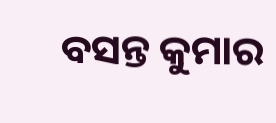ବସନ୍ତ କୁମାର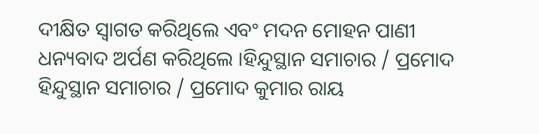ଦୀକ୍ଷିତ ସ୍ୱାଗତ କରିଥିଲେ ଏବଂ ମଦନ ମୋହନ ପାଣୀ ଧନ୍ୟବାଦ ଅର୍ପଣ କରିଥିଲେ ।ହିନ୍ଦୁସ୍ଥାନ ସମାଚାର / ପ୍ରମୋଦ
ହିନ୍ଦୁସ୍ଥାନ ସମାଚାର / ପ୍ରମୋଦ କୁମାର ରାୟ